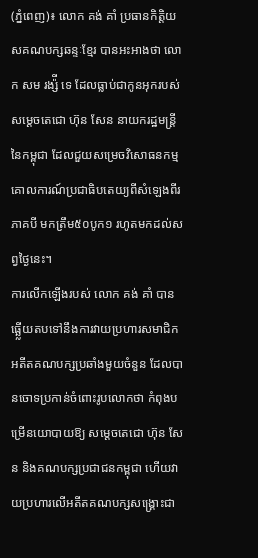(ភ្នំពេញ)៖ លោក គង់ គាំ ប្រធានកិត្តិយសគណបក្សឆន្ទៈខ្មែរ បានអះអាងថា លោក សម រង្ស៉ី ទេ ដែលធ្លាប់ជាកូនអុករបស់ សម្តេចតេជោ ហ៊ុន សែន នាយករដ្ឋមន្រ្តីនៃកម្ពុជា ដែលជួយសម្រេចវិសោធនកម្មគោលការណ៍ប្រជាធិបតេយ្យពីសំឡេងពីរភាគបី មកត្រឹម៥០បូក១ រហូតមកដល់សព្វថ្ងៃនេះ។
ការលើកឡើងរបស់ លោក គង់ គាំ បានធ្ឆ្លើយតបទៅនឹងការវាយប្រហារសមាជិកអតីតគណបក្សប្រឆាំងមួយចំនួន ដែលបានចោទប្រកាន់ចំពោះរូបលោកថា កំពុងបម្រើនយោបាយឱ្យ សម្តេចតេជោ ហ៊ុន សែន និងគណបក្សប្រជាជនកម្ពុជា ហើយវាយប្រហារលើអតីតគណបក្សសង្រ្គោះជា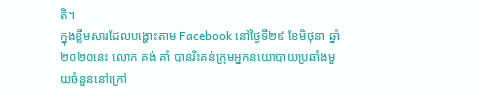តិ។
ក្នុងខ្លឹមសារដែលបង្ហោះតាម Facebook នៅថ្ងៃទី២៩ ខែមិថុនា ឆ្នាំ២០២០នេះ លោក គង់ គាំ បានរិះគន់ក្រុមអ្នកនយោបាយប្រឆាំងមួយចំនួននៅក្រៅ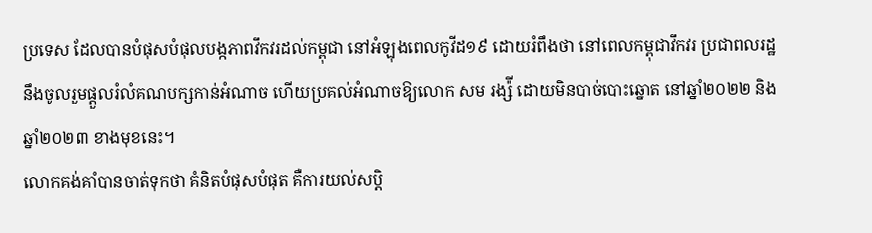ប្រទេស ដែលបានបំផុសបំផុលបង្កភាពវឹកវរដល់កម្ពុជា នៅអំឡុងពេលកូវីដ១៩ ដោយរំពឹងថា នៅពេលកម្ពុជាវឹកវរ ប្រជាពលរដ្ឋនឹងចូលរួមផ្តួលរំលំគណបក្សកាន់អំណាច ហើយប្រគល់អំណាចឱ្យលោក សម រង្ស៉ី ដោយមិនបាច់បោះឆ្នោត នៅឆ្នាំ២០២២ និងឆ្នាំ២០២៣ ខាងមុខនេះ។
លោកគង់គាំបានចាត់ទុកថា គំនិតបំផុសបំផុត គឺការយល់សប្តិ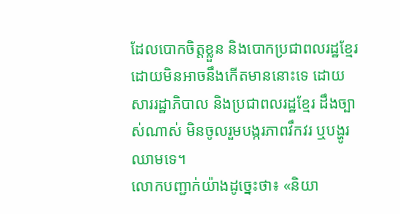ដែលបោកចិត្តខ្លួន និងបោកប្រជាពលរដ្ឋខ្មែរ ដោយមិនអាចនឹងកើតមាននោះទេ ដោយសាររដ្ឋាភិបាល និងប្រជាពលរដ្ឋខ្មែរ ដឹងច្បាស់ណាស់ មិនចូលរួមបង្ករភាពវឹកវរ ឬបង្ហូរឈាមទេ។
លោកបញ្ជាក់យ៉ាងដូច្នេះថា៖ «និយា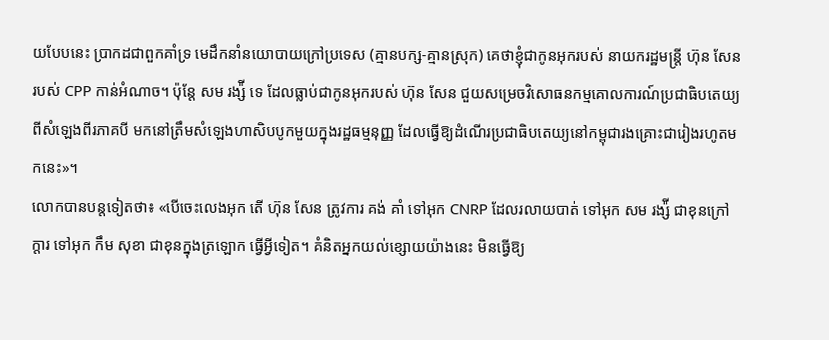យបែបនេះ ប្រាកដជាពួកគាំទ្រ មេដឹកនាំនយោបាយក្រៅប្រទេស (គ្មានបក្ស-គ្មានស្រុក) គេថាខ្ញុំជាកូនអុករបស់ នាយករដ្ឋមន្ត្រី ហ៊ុន សែន របស់ CPP កាន់អំណាច។ ប៉ុន្តែ សម រង្ស៉ី ទេ ដែលធ្លាប់ជាកូនអុករបស់ ហ៊ុន សែន ជួយសម្រេចវិសោធនកម្មគោលការណ៍ប្រជាធិបតេយ្យពីសំឡេងពីរភាគបី មកនៅត្រឹមសំឡេងហាសិបបូកមួយក្នុងរដ្ឋធម្មនុញ្ញ ដែលធ្វើឱ្យដំណើរប្រជាធិបតេយ្យនៅកម្ពុជារងគ្រោះជារៀងរហូតមកនេះ»។
លោកបានបន្តទៀតថា៖ «បើចេះលេងអុក តើ ហ៊ុន សែន ត្រូវការ គង់ គាំ ទៅអុក CNRP ដែលរលាយបាត់ ទៅអុក សម រង្ស៉ី ជាខុនក្រៅក្តារ ទៅអុក កឹម សុខា ជាខុនក្នុងត្រឡោក ធ្វើអ្វីទៀត។ គំនិតអ្នកយល់ខ្សោយយ៉ាងនេះ មិនធ្វើឱ្យ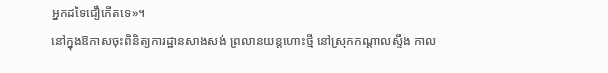អ្នកដទៃជឿកើតទេ»។
នៅក្នុងឱកាសចុះពិនិត្យការដ្ឋានសាងសង់ ព្រលានយន្តហោះថ្មី នៅស្រុកកណ្តាលស្ទឹង កាល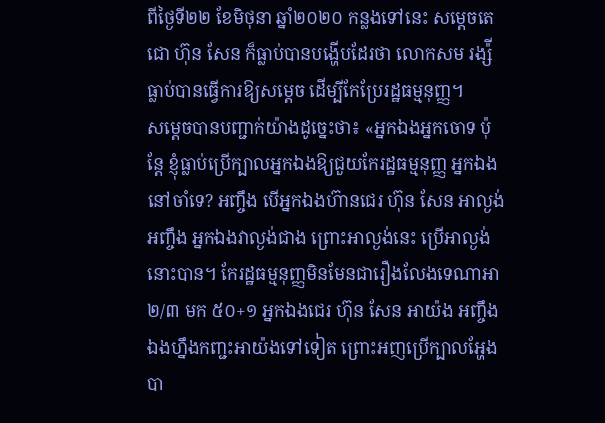ពីថ្ងៃទី២២ ខែមិថុនា ឆ្នាំ២០២០ កន្លងទៅនេះ សម្តេចតេជោ ហ៊ុន សែន ក៏ធ្លាប់បានបង្ហើបដែរថា លោកសម រង្ស៉ី ធ្លាប់បានធ្វើការឱ្យសម្តេច ដើម្បីកែប្រែរដ្ឋធម្មនុញ្ញ។
សម្តេចបានបញ្ជាក់យ៉ាងដូច្នេះថា៖ «អ្នកឯងអ្នកចោទ ប៉ុន្តែ ខ្ញុំធ្លាប់ប្រើក្បាលអ្នកឯងឱ្យជួយកែរដ្ឋធម្មនុញ្ញ អ្នកឯងនៅចាំទេ? អញ្ចឹង បើអ្នកឯងហ៊ានជេរ ហ៊ុន សែន អាល្ងង់ អញ្ចឹង អ្នកឯងវាល្ងង់ជាង ព្រោះអាល្ងង់នេះ ប្រើអាល្ងង់នោះបាន។ កែរដ្ឋធម្មនុញ្ញមិនមែនជារឿងលែងទេណាអា ២/៣ មក ៥០+១ អ្នកឯងជេរ ហ៊ុន សែន អាយ៉ង អញ្ចឹង ឯងហ្នឹងកញ្ជះអាយ៉ងទៅទៀត ព្រោះអញប្រើក្បាលអ្ហែងបា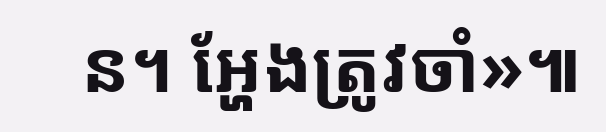ន។ អ្ហែងត្រូវចាំ»៕